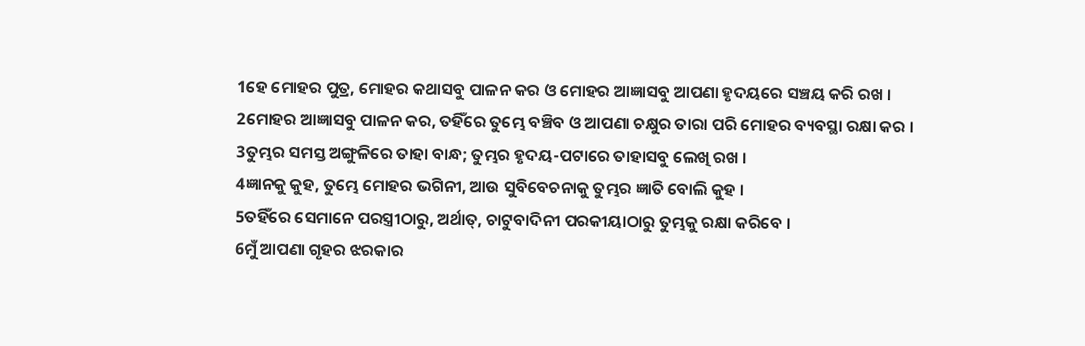1ହେ ମୋହର ପୁତ୍ର, ମୋହର କଥାସବୁ ପାଳନ କର ଓ ମୋହର ଆଜ୍ଞାସବୁ ଆପଣା ହୃଦୟରେ ସଞ୍ଚୟ କରି ରଖ ।
2ମୋହର ଆଜ୍ଞାସବୁ ପାଳନ କର, ତହିଁରେ ତୁମ୍ଭେ ବଞ୍ଚିବ ଓ ଆପଣା ଚକ୍ଷୁର ତାରା ପରି ମୋହର ବ୍ୟବସ୍ଥା ରକ୍ଷା କର ।
3ତୁମ୍ଭର ସମସ୍ତ ଅଙ୍ଗୁଳିରେ ତାହା ବାନ୍ଧ; ତୁମ୍ଭର ହୃଦୟ-ପଟାରେ ତାହାସବୁ ଲେଖି ରଖ ।
4ଜ୍ଞାନକୁ କୁହ, ତୁମ୍ଭେ ମୋହର ଭଗିନୀ, ଆଉ ସୁବିବେଚନାକୁ ତୁମ୍ଭର ଜ୍ଞାତି ବୋଲି କୁହ ।
5ତହିଁରେ ସେମାନେ ପରସ୍ତ୍ରୀଠାରୁ, ଅର୍ଥାତ୍, ଚାଟୁବାଦିନୀ ପରକୀୟାଠାରୁ ତୁମ୍ଭକୁ ରକ୍ଷା କରିବେ ।
6ମୁଁ ଆପଣା ଗୃହର ଝରକାର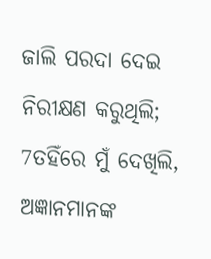ଜାଲି ପରଦା ଦେଇ ନିରୀକ୍ଷଣ କରୁଥିଲି;
7ତହିଁରେ ମୁଁ ଦେଖିଲି, ଅଜ୍ଞାନମାନଙ୍କ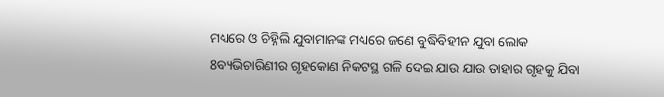ମଧ୍ୟରେ ଓ ଚିହ୍ନିଲି ଯୁବାମାନଙ୍କ ମଧ୍ୟରେ ଜଣେ ବୁଦ୍ଧିବିହୀନ ଯୁବା ଲୋକ
8ବ୍ୟଭିଚାରିଣୀର ଗୃହକୋଣ ନିକଟସ୍ଥ ଗଳି ଦେଇ ଯାଉ ଯାଉ ତାହାର ଗୃହକୁ ଯିବା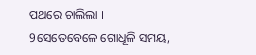ପଥରେ ଚାଲିଲା ।
9ସେତେବେଳେ ଗୋଧୂଳି ସମୟ,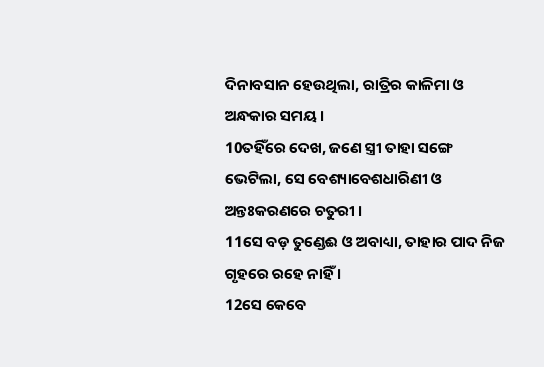ଦିନାବସାନ ହେଉଥିଲା, ରାତ୍ରିର କାଳିମା ଓ ଅନ୍ଧକାର ସମୟ ।
10ତହିଁରେ ଦେଖ, ଜଣେ ସ୍ତ୍ରୀ ତାହା ସଙ୍ଗେ ଭେଟିଲା, ସେ ବେଶ୍ୟାବେଶଧାରିଣୀ ଓ ଅନ୍ତଃକରଣରେ ଚତୁରୀ ।
11ସେ ବଡ଼ ତୁଣ୍ଡେଈ ଓ ଅବାଧ୍ୟା, ତାହାର ପାଦ ନିଜ ଗୃହରେ ରହେ ନାହିଁ ।
12ସେ କେବେ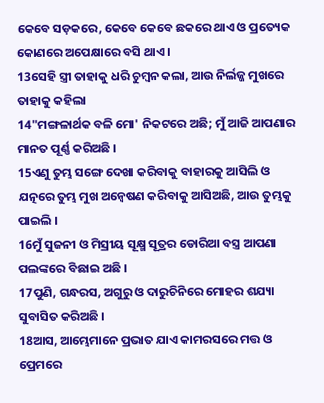କେବେ ସଡ଼କରେ, କେବେ କେବେ ଛକରେ ଥାଏ ଓ ପ୍ରତ୍ୟେକ କୋଣରେ ଅପେକ୍ଷାରେ ବସି ଥାଏ ।
13ସେହି ସ୍ତ୍ରୀ ତାହାକୁ ଧରି ଚୁମ୍ବନ କଲା, ଆଉ ନିର୍ଲଜ୍ଜ ମୁଖରେ ତାହାକୁ କହିଲା
14"ମଙ୍ଗଳାର୍ଥକ ବଳି ମୋ' ନିକଟରେ ଅଛି; ମୁଁ ଆଜି ଆପଣାର ମାନତ ପୂର୍ଣ୍ଣ କରିଅଛି ।
15ଏଣୁ ତୁମ୍ଭ ସଙ୍ଗେ ଦେଖା କରିବାକୁ ବାହାରକୁ ଆସିଲି ଓ ଯତ୍ନରେ ତୁମ୍ଭ ମୁଖ ଅନ୍ୱେଷଣ କରିବାକୁ ଆସିଅଛି, ଆଉ ତୁମ୍ଭକୁ ପାଇଲି ।
16ମୁଁ ସୁଜନୀ ଓ ମିସ୍ରୀୟ ସୂକ୍ଷ୍ମ ସୂତ୍ରର ଡୋରିଆ ବସ୍ତ୍ର ଆପଣା ପଲଙ୍କରେ ବିଛାଇ ଅଛି ।
17ପୁଣି, ଗନ୍ଧରସ, ଅଗୁରୁ ଓ ଦାରୁଚିନିରେ ମୋହର ଶଯ୍ୟା ସୁବାସିତ କରିଅଛି ।
18ଆସ, ଆମ୍ଭେମାନେ ପ୍ରଭାତ ଯାଏ କାମରସରେ ମତ୍ତ ଓ ପ୍ରେମରେ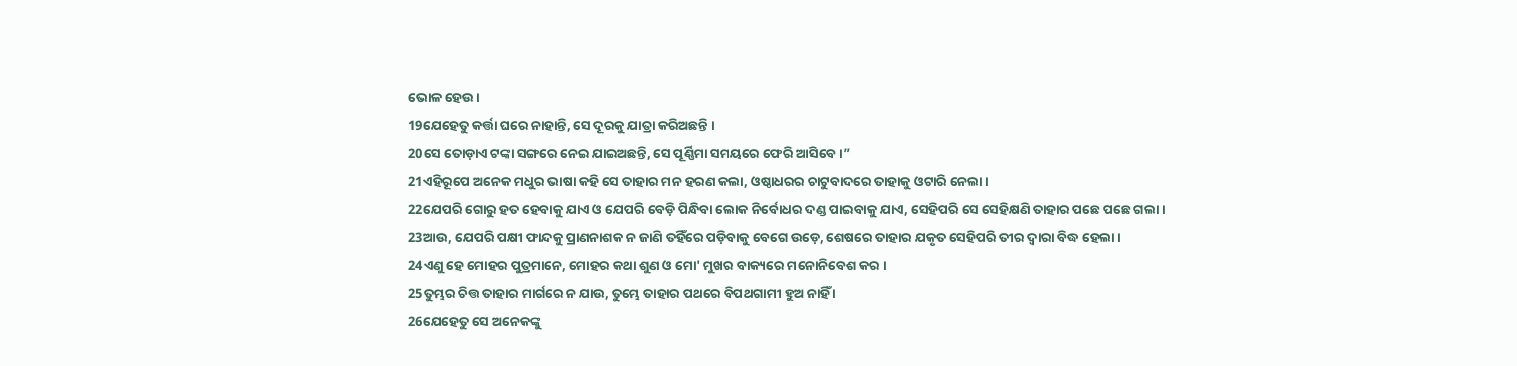ଭୋଳ ହେଉ ।
19ଯେହେତୁ କର୍ତ୍ତା ଘରେ ନାହାନ୍ତି, ସେ ଦୂରକୁ ଯାତ୍ରା କରିଅଛନ୍ତି ।
20ସେ ତୋଡ଼ାଏ ଟଙ୍କା ସଙ୍ଗରେ ନେଇ ଯାଇଅଛନ୍ତି, ସେ ପୂର୍ଣ୍ଣିମା ସମୟରେ ଫେରି ଆସିବେ ।”
21ଏହିରୂପେ ଅନେକ ମଧୁର ଭାଷା କହି ସେ ତାହାର ମନ ହରଣ କଲା, ଓଷ୍ଠାଧରର ଚାଟୁବାଦରେ ତାହାକୁ ଓଟାରି ନେଲା ।
22ଯେପରି ଗୋରୁ ହତ ହେବାକୁ ଯାଏ ଓ ଯେପରି ବେଡ଼ି ପିନ୍ଧିବା ଲୋକ ନିର୍ବୋଧର ଦଣ୍ଡ ପାଇବାକୁ ଯାଏ, ସେହିପରି ସେ ସେହିକ୍ଷଣି ତାହାର ପଛେ ପଛେ ଗଲା ।
23ଆଉ, ଯେପରି ପକ୍ଷୀ ଫାନ୍ଦକୁ ପ୍ରାଣନାଶକ ନ ଜାଣି ତହିଁରେ ପଡ଼ିବାକୁ ବେଗେ ଉଡ଼େ, ଶେଷରେ ତାହାର ଯକୃତ ସେହିପରି ତୀର ଦ୍ୱାରା ବିଦ୍ଧ ହେଲା ।
24ଏଣୁ ହେ ମୋହର ପୁତ୍ରମାନେ, ମୋହର କଥା ଶୁଣ ଓ ମୋ' ମୁଖର ବାକ୍ୟରେ ମନୋନିବେଶ କର ।
25ତୁମ୍ଭର ଚିତ୍ତ ତାହାର ମାର୍ଗରେ ନ ଯାଉ, ତୁମ୍ଭେ ତାହାର ପଥରେ ବିପଥଗାମୀ ହୁଅ ନାହିଁ ।
26ଯେହେତୁ ସେ ଅନେକଙ୍କୁ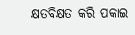କ୍ଷତବିକ୍ଷତ କରି ପକାଇ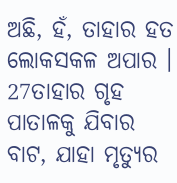ଅଛି, ହଁ, ତାହାର ହତ ଲୋକସକଳ ଅପାର ।
27ତାହାର ଗୃହ ପାତାଳକୁ ଯିବାର ବାଟ, ଯାହା ମୃତ୍ୟୁର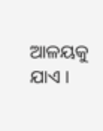ଆଳୟକୁ ଯାଏ ।